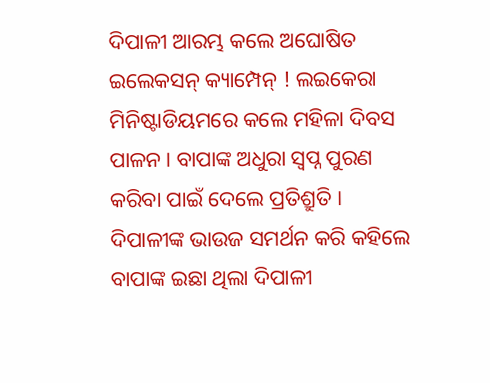ଦିପାଳୀ ଆରମ୍ଭ କଲେ ଅଘୋଷିତ ଇଲେକସନ୍ କ୍ୟାମ୍ପେନ୍ ! ଲଇକେରା ମିନିଷ୍ଟାଡିୟମରେ କଲେ ମହିଳା ଦିବସ ପାଳନ । ବାପାଙ୍କ ଅଧୁରା ସ୍ବପ୍ନ ପୁରଣ କରିବା ପାଇଁ ଦେଲେ ପ୍ରତିଶ୍ରୁତି । ଦିପାଳୀଙ୍କ ଭାଉଜ ସମର୍ଥନ କରି କହିଲେ ବାପାଙ୍କ ଇଛା ଥିଲା ଦିପାଳୀ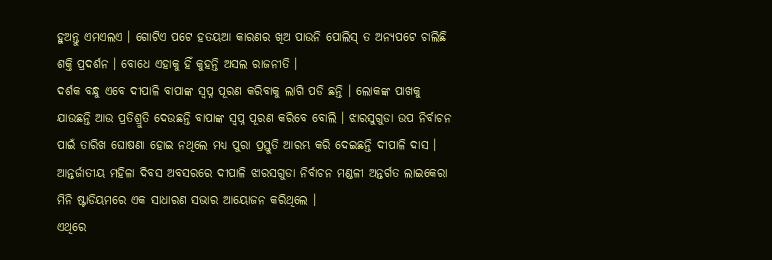ହୁଅନ୍ତୁ ଏମଏଲଏ । ଗୋଟିଏ ପଟେ ହତୟଆ କାରଣର ଖିଅ ପାଉନି ପୋଲିସ୍ ତ ଅନ୍ୟପଟେ ଚାଲିଛି ଶକ୍ତି ପ୍ରଦର୍ଶନ । ବୋଧେ ଏହାକୁ ହିଁ କୁହନ୍ତି ଅସଲ ରାଜନୀତି ।
ଦର୍ଶକ ବନ୍ଧୁ ଏବେ ଦୀପାଳି ବାପାଙ୍କ ସ୍ଵପ୍ନ ପୂରଣ କରିବାକୁ ଲାଗି ପଡି ଛନ୍ତି । ଲୋକଙ୍କ ପାଖକୁ ଯାଉଛନ୍ତି ଆଉ ପ୍ରତିଶ୍ରୁତି ଦେଉଛନ୍ତି ବାପାଙ୍କ ସ୍ଵପ୍ନ ପୂରଣ କରିବେ ବୋଲି । ଝାରସୁଗୁଡା ଉପ ନିର୍ବାଚନ ପାଇଁ ତାରିଖ ଘୋଷଣା ହୋଇ ନଥିଲେ ମଧ୍ୟ ପୁରା ପ୍ରସ୍ତୁତି ଆରମ୍ଭ କରି ଦେଇଛନ୍ତି ଦୀପାଳି ଦାସ । ଆନ୍ତର୍ଜାତୀୟ ମହିଳା ଦିବସ ଅବସରରେ ଦୀପାଳି ଝାରସଗୁଡା ନିର୍ବାଚନ ମଣ୍ଡଳୀ ଅନ୍ତର୍ଗତ ଲାଇକେରା ମିନି ଷ୍ଟାଡିୟମରେ ଏକ ସାଧାରଣ ସଭାର ଆୟୋଜନ କରିଥିଲେ ।
ଏଥିରେ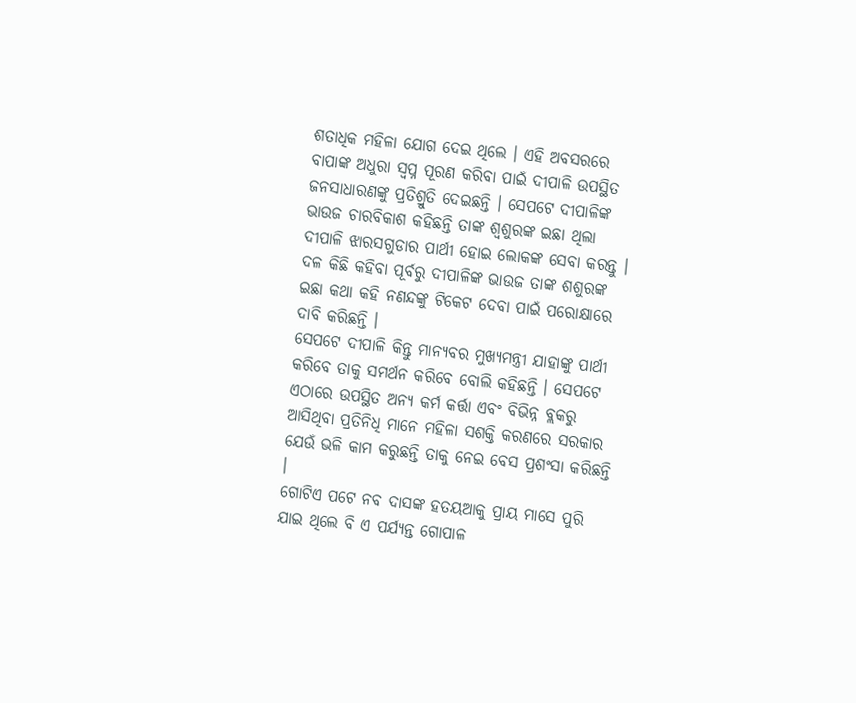ଶତାଧିକ ମହିଳା ଯୋଗ ଦେଇ ଥିଲେ । ଏହି ଅବସରରେ ବାପାଙ୍କ ଅଧୁରା ସ୍ଵପ୍ନ ପୂରଣ କରିବା ପାଇଁ ଦୀପାଳି ଉପସ୍ଥିତ ଜନସାଧାରଣଙ୍କୁ ପ୍ରତିଶ୍ରୁତି ଦେଇଛନ୍ତି । ସେପଟେ ଦୀପାଳିଙ୍କ ଭାଉଜ ଚାରବିକାଶ କହିଛନ୍ତି ତାଙ୍କ ଶ୍ଵଶୁରଙ୍କ ଇଛା ଥିଲା ଦୀପାଳି ଝାରସଗୁଡାର ପାର୍ଥୀ ହୋଇ ଲୋକଙ୍କ ସେବା କରନ୍ତୁ । ଦଳ କିଛି କହିବା ପୂର୍ବରୁ ଦୀପାଳିଙ୍କ ଭାଉଜ ତାଙ୍କ ଶଶୁରଙ୍କ ଇଛା କଥା କହି ନଣନ୍ଦଙ୍କୁ ଟିକେଟ ଦେବା ପାଇଁ ପରୋକ୍ଷାରେ ଦାବି କରିଛନ୍ତି ।
ସେପଟେ ଦୀପାଳି କିନ୍ତୁ ମାନ୍ୟବର ମୁଖ୍ୟମନ୍ତ୍ରୀ ଯାହାଙ୍କୁ ପାର୍ଥୀ କରିବେ ତାକୁ ସମର୍ଥନ କରିବେ ବୋଲି କହିଛନ୍ତି । ସେପଟେ ଏଠାରେ ଉପସ୍ଥିତ ଅନ୍ୟ କର୍ମ କର୍ତ୍ତା ଏବଂ ବିଭିନ୍ନ ବ୍ଲକରୁ ଆସିଥିବା ପ୍ରତିନିଧି ମାନେ ମହିଳା ସଶକ୍ତି କରଣରେ ସରକାର ଯେଉଁ ଭଳି କାମ କରୁଛନ୍ତି ତାକୁ ନେଇ ବେସ ପ୍ରଶଂସା କରିଛନ୍ତି ।
ଗୋଟିଏ ପଟେ ନବ ଦାସଙ୍କ ହତୟଆକୁ ପ୍ରାୟ ମାସେ ପୁରି ଯାଇ ଥିଲେ ବି ଏ ପର୍ଯ୍ୟନ୍ତ ଗୋପାଳ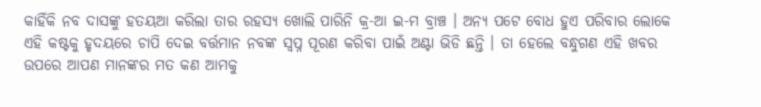କାହିଁକି ନବ ଦାସଙ୍କୁ ହତୟଆ କରିଲା ତାର ରହସ୍ୟ ଖୋଲି ପାରିନି କ୍ର-ଆ ଇ-ମ ବ୍ରାଞ୍ଚ । ଅନ୍ୟ ପଟେ ବୋଧ ହୁଏ ପରିବାର ଲୋକେ ଏହି କଷ୍ଟକୁ ହୃଦୟରେ ଚାପି ଦେଇ ବର୍ତ୍ତମାନ ନବଙ୍କ ସ୍ଵପ୍ନ ପୂରଣ କରିବା ପାଇଁ ଅଣ୍ଟା ଭିଡି ଛନ୍ତି । ତା ହେଲେ ବନ୍ଧୁଗଣ ଏହି ଖବର ଉପରେ ଆପଣ ମାନଙ୍କର ମତ କଣ ଆମକୁ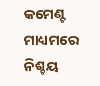କମେଣ୍ଟ ମାଧ୍ୟମରେ ନିଶ୍ଚୟ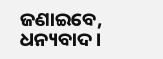ଜଣାଇବେ, ଧନ୍ୟବାଦ ।